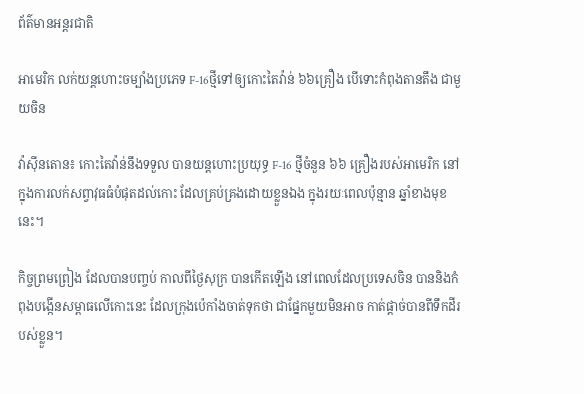ព័ត៌មានអន្តរជាតិ

អាមេរិក លក់យន្ដហោះចម្បាំងប្រភេទ F-16ថ្មីទៅឲ្យកោះតៃវ៉ាន់ ៦៦គ្រឿង បើទោះកំពុងតានតឹង ជាមួយចិន

វ៉ាស៊ីនតោន៖ កោះតៃវ៉ាន់នឹងទទួល បានយន្តហោះប្រយុទ្ធ F-16 ថ្មីចំនួន ៦៦ គ្រឿងរបស់អាមេរិក នៅក្នុងការលក់សព្វាវុធធំបំផុតដល់កោះ ដែលគ្រប់គ្រងដោយខ្លួនឯង ក្នុងរយៈពេលប៉ុន្មាន ឆ្នាំខាងមុខនេះ។

កិច្ចព្រមព្រៀង ដែលបានបញ្ចប់ កាលពីថ្ងៃសុក្រ បានកើតឡើង នៅពេលដែលប្រទេសចិន បាននិងកំពុងបង្កើនសម្ពាធលើកោះនេះ ដែលក្រុងប៉េកាំងចាត់ទុកថា ជាផ្នែកមួយមិនអាច កាត់ផ្តាច់បានពីទឹកដីរបស់ខ្លួន។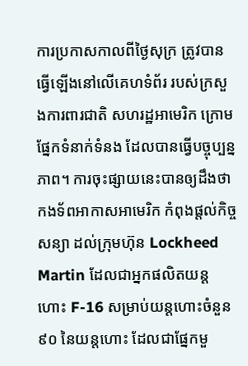ការប្រកាសកាលពីថ្ងៃសុក្រ ត្រូវបានធ្វើឡើងនៅលើគេហទំព័រ របស់ក្រសួងការពារជាតិ សហរដ្ឋអាមេរិក ក្រោមផ្នែកទំនាក់ទំនង ដែលបានធ្វើបច្ចុប្បន្នភាព។ ការចុះផ្សាយនេះបានឲ្យដឹងថា កងទ័ពអាកាសអាមេរិក កំពុងផ្តល់កិច្ចសន្យា ដល់ក្រុមហ៊ុន Lockheed Martin ដែលជាអ្នកផលិតយន្តហោះ F-16 សម្រាប់យន្តហោះចំនួន ៩០ នៃយន្តហោះ ដែលជាផ្នែកមួ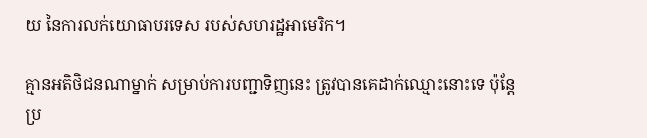យ នៃការលក់យោធាបរទេស របស់សហរដ្ឋអាមេរិក។

គ្មានអតិថិជនណាម្នាក់ សម្រាប់ការបញ្ជាទិញនេះ ត្រូវបានគេដាក់ឈ្មោះនោះទេ ប៉ុន្តែប្រ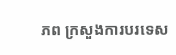ភព ក្រសួងការបរទេស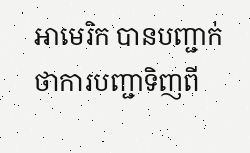អាមេរិក បានបញ្ជាក់ថាការបញ្ជាទិញពី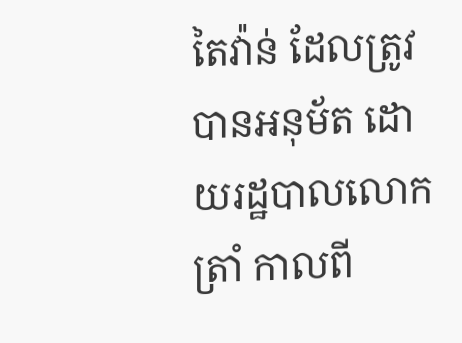តៃវ៉ាន់ ដែលត្រូវបានអនុម័ត ដោយរដ្ឋបាលលោក ត្រាំ កាលពី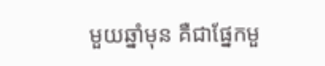មួយឆ្នាំមុន គឺជាផ្នែកមួ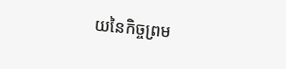យនៃកិច្ចព្រម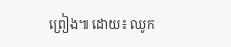ព្រៀង៕ ដោយ៖ ឈូក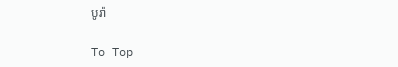បូរ៉ា

To Top